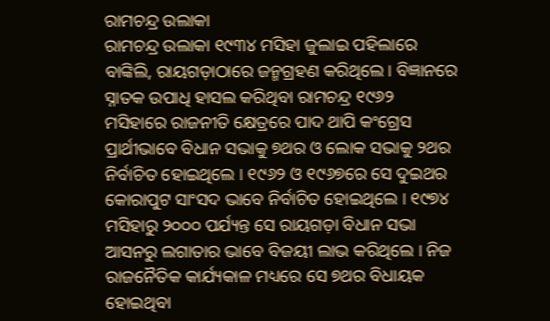ରାମଚନ୍ଦ୍ର ଉଲାକା
ରାମଚନ୍ଦ୍ର ଉଲାକା ୧୯୩୪ ମସିହା ଜୁଲାଇ ପହିଲାରେ ବାଙ୍କିଲି, ରାୟଗଡ଼ାଠାରେ ଜନ୍ମଗ୍ରହଣ କରିଥିଲେ । ବିଜ୍ଞାନରେ ସ୍ନାତକ ଉପାଧି ହାସଲ କରିଥିବା ରାମଚନ୍ଦ୍ର ୧୯୬୨ ମସିହାରେ ରାଜନୀତି କ୍ଷେତ୍ରରେ ପାଦ ଥାପି କଂଗ୍ରେସ ପ୍ରାର୍ଥୀଭାବେ ବିଧାନ ସଭାକୁ ୭ଥର ଓ ଲୋକ ସଭାକୁ ୨ଥର ନିର୍ବାଚିତ ହୋଇଥିଲେ । ୧୯୬୨ ଓ ୧୯୬୭ରେ ସେ ଦୁଇଥର କୋରାପୁଟ ସାଂସଦ ଭାବେ ନିର୍ବାଚିତ ହୋଇଥିଲେ । ୧୯୭୪ ମସିହାରୁ ୨୦୦୦ ପର୍ଯ୍ୟନ୍ତ ସେ ରାୟଗଡ଼ା ବିଧାନ ସଭା ଆସନରୁ ଲଗାତାର ଭାବେ ବିଜୟୀ ଲାଭ କରିଥିଲେ । ନିଜ ରାଜନୈତିକ କାର୍ଯ୍ୟକାଳ ମଧ୍ୟରେ ସେ ୭ଥର ବିଧାୟକ ହୋଇଥିବା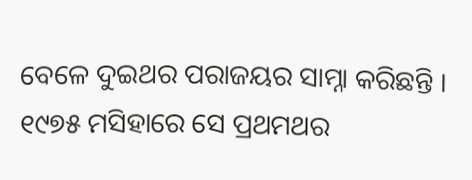ବେଳେ ଦୁଇଥର ପରାଜୟର ସାମ୍ନା କରିଛନ୍ତି । ୧୯୭୫ ମସିହାରେ ସେ ପ୍ରଥମଥର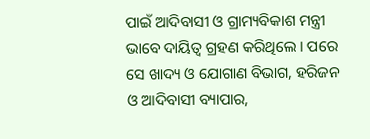ପାଇଁ ଆଦିବାସୀ ଓ ଗ୍ରାମ୍ୟବିକାଶ ମନ୍ତ୍ରୀ ଭାବେ ଦାୟିତ୍ୱ ଗ୍ରହଣ କରିଥିଲେ । ପରେ ସେ ଖାଦ୍ୟ ଓ ଯୋଗାଣ ବିଭାଗ, ହରିଜନ ଓ ଆଦିବାସୀ ବ୍ୟାପାର,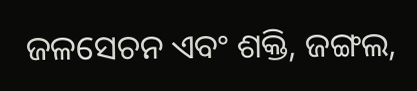ଜଳସେଚନ ଏବଂ ଶକ୍ତି, ଜଙ୍ଗଲ,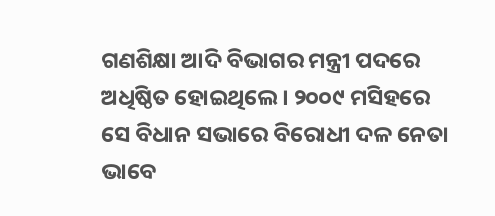ଗଣଶିକ୍ଷା ଆଦି ବିଭାଗର ମନ୍ତ୍ରୀ ପଦରେ ଅଧିଷ୍ଠିତ ହୋଇଥିଲେ । ୨୦୦୯ ମସିହରେ ସେ ବିଧାନ ସଭାରେ ବିରୋଧୀ ଦଳ ନେତା ଭାବେ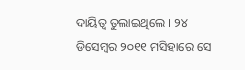ଦାୟିତ୍ୱ ତୁଲାଇଥିଲେ । ୨୪ ଡିସେମ୍ବର ୨୦୧୧ ମସିହାରେ ସେ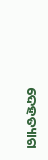ଦେହତ୍ୟାଗ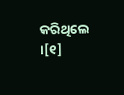କରିଥିଲେ ।[୧]